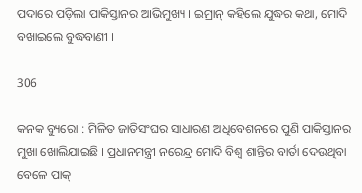ପଦାରେ ପଡ଼ିଲା ପାକିସ୍ତାନର ଆଭିମୁଖ୍ୟ । ଇମ୍ରାନ୍ କହିଲେ ଯୁଦ୍ଧର କଥା, ମୋଦି ବଖାଇଲେ ବୁଦ୍ଧବାଣୀ ।

306

କନକ ବ୍ୟୁରୋ : ମିଳିତ ଜାତିସଂଘର ସାଧାରଣ ଅଧିବେଶନରେ ପୁଣି ପାକିସ୍ତାନର ମୁଖା ଖୋଲିଯାଇଛି । ପ୍ରଧାନମନ୍ତ୍ରୀ ନରେନ୍ଦ୍ର ମୋଦି ବିଶ୍ୱ ଶାନ୍ତିର ବାର୍ତା ଦେଉଥିବା ବେଳେ ପାକ୍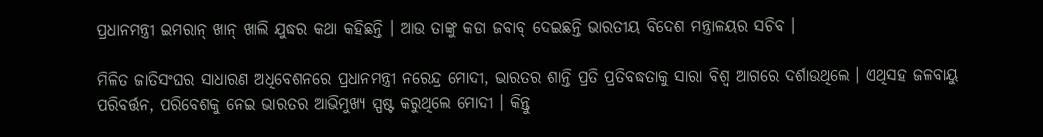ପ୍ରଧାନମନ୍ତ୍ରୀ ଇମରାନ୍ ଖାନ୍ ଖାଲି ଯୁଦ୍ଧର କଥା କହିଛନ୍ତି । ଆଉ ତାଙ୍କୁ କଡା ଜବାବ୍ ଦେଇଛନ୍ତି ଭାରତୀୟ ବିଦେଶ ମନ୍ତ୍ରାଳୟର ସଚିବ ।

ମିଳିତ ଜାତିସଂଘର ସାଧାରଣ ଅଧିବେଶନରେ ପ୍ରଧାନମନ୍ତ୍ରୀ ନରେନ୍ଦ୍ର ମୋଦୀ, ଭାରତର ଶାନ୍ତି ପ୍ରତି ପ୍ରତିବଦ୍ଧତାକୁ ସାରା ବିଶ୍ୱ ଆଗରେ ଦର୍ଶାଉଥିଲେ । ଏଥିସହ ଜଳବାୟୁ ପରିବର୍ତ୍ତନ, ପରିବେଶକୁ ନେଇ ଭାରତର ଆଭିମୁଖ୍ୟ ସ୍ପଷ୍ଟ କରୁଥିଲେ ମୋଦୀ । କିନ୍ତୁ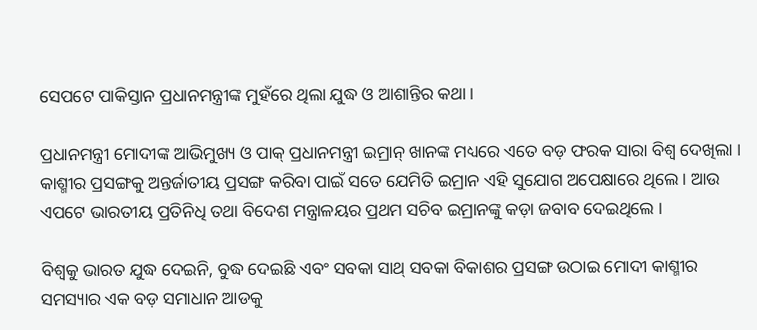ସେପଟେ ପାକିସ୍ତାନ ପ୍ରଧାନମନ୍ତ୍ରୀଙ୍କ ମୁହଁରେ ଥିଲା ଯୁଦ୍ଧ ଓ ଆଶାନ୍ତିର କଥା ।

ପ୍ରଧାନମନ୍ତ୍ରୀ ମୋଦୀଙ୍କ ଆଭିମୁଖ୍ୟ ଓ ପାକ୍ ପ୍ରଧାନମନ୍ତ୍ରୀ ଇମ୍ରାନ୍ ଖାନଙ୍କ ମଧ୍ୟରେ ଏତେ ବଡ଼ ଫରକ ସାରା ବିଶ୍ୱ ଦେଖିଲା । କାଶ୍ମୀର ପ୍ରସଙ୍ଗକୁ ଅନ୍ତର୍ଜାତୀୟ ପ୍ରସଙ୍ଗ କରିବା ପାଇଁ ସତେ ଯେମିତି ଇମ୍ରାନ ଏହି ସୁଯୋଗ ଅପେକ୍ଷାରେ ଥିଲେ । ଆଉ ଏପଟେ ଭାରତୀୟ ପ୍ରତିନିଧି ତଥା ବିଦେଶ ମନ୍ତ୍ରାଳୟର ପ୍ରଥମ ସଚିବ ଇମ୍ରାନଙ୍କୁ କଡ଼ା ଜବାବ ଦେଇଥିଲେ ।

ବିଶ୍ୱକୁ ଭାରତ ଯୁଦ୍ଧ ଦେଇନି, ବୁଦ୍ଧ ଦେଇଛି ଏବଂ ସବକା ସାଥ୍ ସବକା ବିକାଶର ପ୍ରସଙ୍ଗ ଉଠାଇ ମୋଦୀ କାଶ୍ମୀର ସମସ୍ୟାର ଏକ ବଡ଼ ସମାଧାନ ଆଡକୁ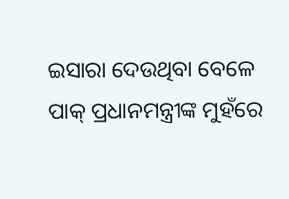ଇସାରା ଦେଉଥିବା ବେଳେ ପାକ୍ ପ୍ରଧାନମନ୍ତ୍ରୀଙ୍କ ମୁହଁରେ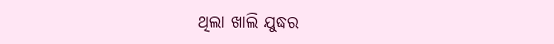ଥିଲା ଖାଲି ଯୁଦ୍ଧର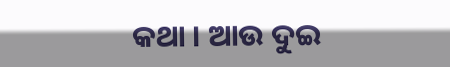କଥା । ଆଉ ଦୁଇ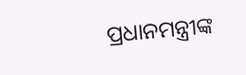ପ୍ରଧାନମନ୍ତ୍ରୀଙ୍କ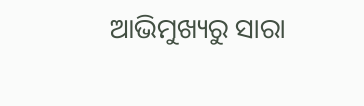ଆଭିମୁଖ୍ୟରୁ ସାରା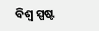ବିଶ୍ୱ ସ୍ପଷ୍ଟ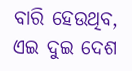ବାରି ହେଉଥିବ, ଏଇ ଦୁଇ ଦେଶ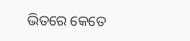ଭିତରେ କେତେ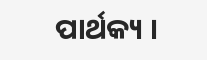ପାର୍ଥକ୍ୟ ।